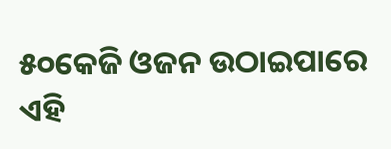୫୦କେଜି ଓଜନ ଉଠାଇପାରେ ଏହି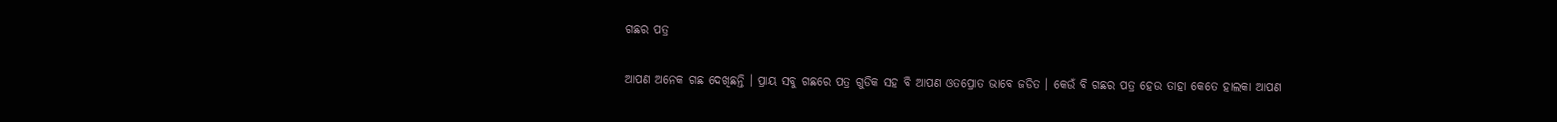ଗଛର ପତ୍ର

ଆପଣ ଅନେକ ଗଛ ଦେଖିଛନ୍ତି । ପ୍ରାୟ ସବୁ ଗଛରେ ପତ୍ର ଗୁଡିକ ସହ ବି ଆପଣ ଓତପ୍ରୋତ ଭାବେ ଜଡିତ । କେଉଁ ବି ଗଛର ପତ୍ର ହେଉ ତାହା କେତେ ହାଲକା ଆପଣ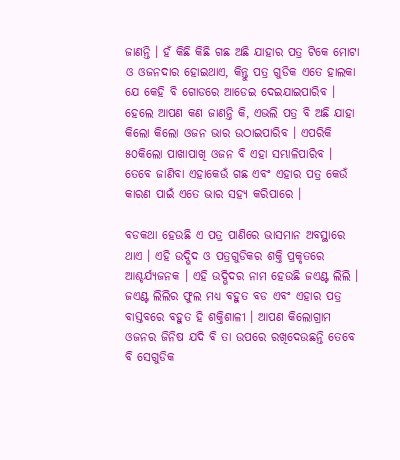ଜାଣନ୍ତି । ହଁ କିଛି କିଛି ଗଛ ଅଛି ଯାହାର ପତ୍ର ଟିକେ ମୋଟା ଓ ଓଜନଦାର ହୋଇଥାଏ, କିନ୍ତୁ ପତ୍ର ଗୁଡିକ ଏତେ ହାଲକା ଯେ କେହି ବି ଗୋଡରେ ଆଡେଇ ଦେଇଯାଇପାରିବ । ହେଲେ ଆପଣ କଣ ଜାଣନ୍ତି କି, ଏଭଲି ପତ୍ର ବି ଅଛି ଯାହା କିଲୋ କିଲୋ ଓଜନ ଭାର ଉଠାଇପାରିବ । ଏପରିକି ୫୦କିଲୋ ପାଖାପାଖି ଓଜନ ବି ଏହା ସମ୍ଭାଳିପାରିବ । ତେବେ ଜାଣିବା ଏହାକେଉଁ ଗଛ ଏବଂ ଏହାର ପତ୍ର କେଉଁ କାରଣ ପାଇଁ ଏତେ ଭାର ସହ୍ୟ କରିପାରେ ।

ବଡକଥା ହେଉଛି ଏ ପତ୍ର ପାଣିରେ ଭାସମାନ ଅବସ୍ଥାରେ ଥାଏ । ଏହି ଉଦ୍ଭିଦ ଓ ପତ୍ରଗୁଡିକର ଶକ୍ତି ପ୍ରକୃତରେ ଆଶ୍ଚର୍ଯ୍ୟଜନକ । ଏହି ଉଦ୍ଭିଦର ନାମ ହେଉଛି ଜଏଣ୍ଟ ଲିଲି । ଜଏଣ୍ଟ ଲିଲିର ଫୁଲ ମଧ୍ୟ ବହୁତ ବଡ ଏବଂ ଏହାର ପତ୍ର ବାସ୍ତବରେ ବହୁତ ହି ଶକ୍ତିଶାଳୀ । ଆପଣ କିଲୋଗ୍ରାମ ଓଜନର ଜିନିଷ ଯଦି ବି ତା ଉପରେ ରଖିଦେଉଛନ୍ତି ତେବେ ବି ସେଗୁଡିକ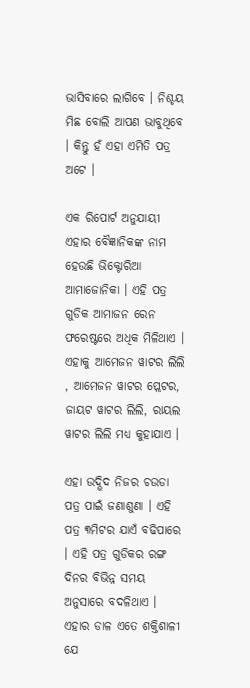ଭାସିବାରେ ଲାଗିବେ । ନିଶ୍ଚୟ ମିଛ ବୋଲି ଆପଣ ଭାବୁଥିବେ । କିନ୍ତୁ ହଁ ଏହା ଏମିତି ପତ୍ର ଅଟେ ।

ଏକ ରିପୋର୍ଟ ଅନୁଯାୟୀ ଏହାର ବୈଜ୍ଞାନିକଙ୍କ ନାମ ହେଉଛି ଭିକ୍ଟୋରିଆ ଆମାଜୋନିକା । ଏହି ପତ୍ର ଗୁଡିକ ଆମାଜନ ରେନ ଫରେଷ୍ଟରେ ଅଧିକ ମିଳିଥାଏ । ଏହାକୁ ଆମେଜନ ୱାଟର ଲିଲି , ଆମେଜନ ୱାଟର ପ୍ଲେଟର, ଜାୟଟ ୱାଟର ଲିଲି, ରାୟଲ ୱାଟର ଲିଲି ମଧ୍ୟ କୁହାଯାଏ ।

ଏହା ଉଦ୍ଭିଦ ନିଜର ଚଉଡା ପତ୍ର ପାଇଁ ଜଣାଶୁଣା । ଏହି ପତ୍ର ୩ମିଟର ଯାଏଁ ବଢିପାରେ । ଏହି ପତ୍ର ଗୁଡିକର ରଙ୍ଗ ଦିନର ବିଭିନ୍ନ ସମୟ ଅନୁସାରେ ବଦଳିଥାଏ । ଏହାର ଡାଳ ଏତେ ଶକ୍ତିଶାଳୀ ଯେ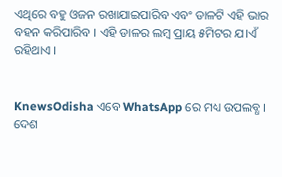ଏଥିରେ ବହୁ ଓଜନ ରଖାଯାଇପାରିବ ଏବଂ ଡାଳଟି ଏହି ଭାର ବହନ କରିପାରିବ । ଏହି ଡାଳର ଲମ୍ବ ପ୍ରାୟ ୫ମିଟର ଯ।ଏଁ ରହିଥାଏ ।


KnewsOdisha ଏବେ WhatsApp ରେ ମଧ୍ୟ ଉପଲବ୍ଧ । ଦେଶ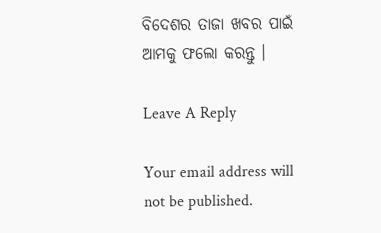ବିଦେଶର ତାଜା ଖବର ପାଇଁ ଆମକୁ ଫଲୋ କରନ୍ତୁ ।

Leave A Reply

Your email address will not be published.